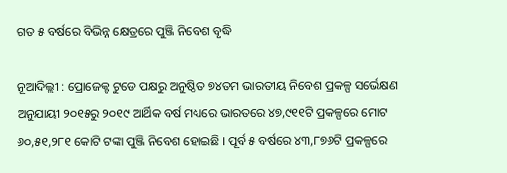ଗତ ୫ ବର୍ଷରେ ବିଭିନ୍ନ କ୍ଷେତ୍ରରେ ପୁଞ୍ଜି ନିବେଶ ବୃଦ୍ଧି

ନୂଆଦିଲ୍ଲୀ : ପ୍ରୋଜେକ୍ଟ ଟୁଡେ ପକ୍ଷରୁ ଅନୁଷ୍ଠିତ ୭୪ତମ ଭାରତୀୟ ନିବେଶ ପ୍ରକଳ୍ପ ସର୍ଭେକ୍ଷଣ ଅନୁଯାୟୀ ୨୦୧୫ରୁ ୨୦୧୯ ଆର୍ଥିକ ବର୍ଷ ମଧ୍ୟରେ ଭାରତରେ ୪୭,୯୧୧ଟି ପ୍ରକଳ୍ପରେ ମୋଟ ୬୦,୫୧,୨୮୧ କୋଟି ଟଙ୍କା ପୁଞ୍ଜି ନିବେଶ ହୋଇଛି । ପୂର୍ବ ୫ ବର୍ଷରେ ୪୩,୮୭୬ଟି ପ୍ରକଳ୍ପରେ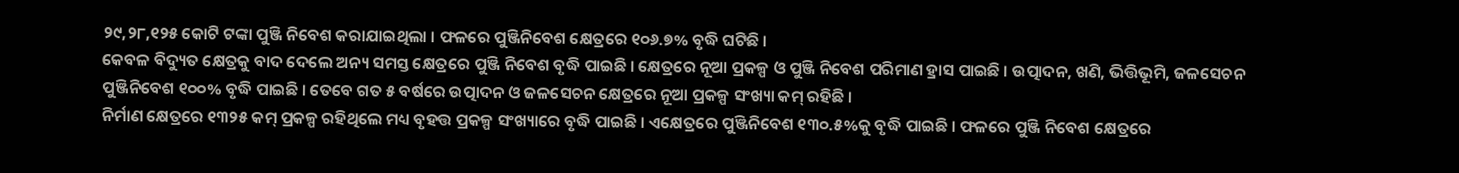୨୯,୨୮,୧୨୫ କୋଟି ଟଙ୍କା ପୁଞ୍ଜି ନିବେଶ କରାଯାଇଥିଲା । ଫଳରେ ପୁଞ୍ଜିନିବେଶ କ୍ଷେତ୍ରରେ ୧୦୬.୭% ବୃଦ୍ଧି ଘଟିଛି ।
କେବଳ ବିଦ୍ୟୁତ କ୍ଷେତ୍ରକୁ ବାଦ ଦେଲେ ଅନ୍ୟ ସମସ୍ତ କ୍ଷେତ୍ରରେ ପୁଞ୍ଜି ନିବେଶ ବୃଦ୍ଧି ପାଇଛି । କ୍ଷେତ୍ରରେ ନୂଆ ପ୍ରକଳ୍ପ ଓ ପୁଞ୍ଜି ନିବେଶ ପରିମାଣ ହ୍ରାସ ପାଇଛି । ଉତ୍ପାଦନ, ଖଣି, ଭିତ୍ତିଭୂମି, ଜଳସେଚନ ପୁଞ୍ଜିନିବେଶ ୧୦୦% ବୃଦ୍ଧି ପାଇଛି । ତେବେ ଗତ ୫ ବର୍ଷରେ ଉତ୍ପାଦନ ଓ ଜଳସେଚନ କ୍ଷେତ୍ରରେ ନୂଆ ପ୍ରକଳ୍ପ ସଂଖ୍ୟା କମ୍ ରହିଛି ।
ନିର୍ମାଣ କ୍ଷେତ୍ରରେ ୧୩୨୫ କମ୍ ପ୍ରକଳ୍ପ ରହିଥିଲେ ମଧ୍ୟ ବୃହତ୍ତ ପ୍ରକଳ୍ପ ସଂଖ୍ୟାରେ ବୃଦ୍ଧି ପାଇଛି । ଏକ୍ଷେତ୍ରରେ ପୁଞ୍ଜିନିବେଶ ୧୩୦.୫%କୁ ବୃଦ୍ଧି ପାଇଛି । ଫଳରେ ପୁଞ୍ଜି ନିବେଶ କ୍ଷେତ୍ରରେ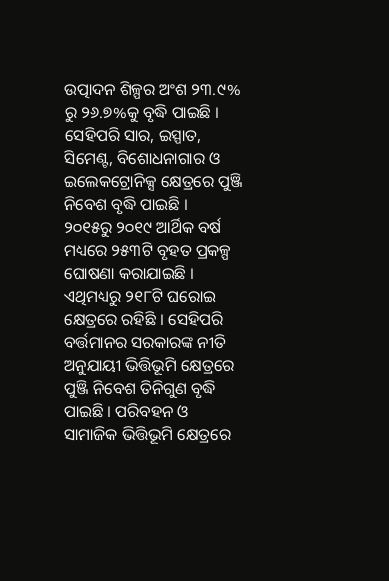ଉତ୍ପାଦନ ଶିଳ୍ପର ଅଂଶ ୨୩.୯% ରୁ ୨୬.୭%କୁ ବୃଦ୍ଧି ପାଇଛି । ସେହିପରି ସାର, ଇସ୍ପାତ, ସିମେଣ୍ଟ, ବିଶୋଧନାଗାର ଓ ଇଲେକଟ୍ରୋନିକ୍ସ କ୍ଷେତ୍ରରେ ପୁଞ୍ଜି ନିବେଶ ବୃଦ୍ଧି ପାଇଛି ।
୨୦୧୫ରୁ ୨୦୧୯ ଆର୍ଥିକ ବର୍ଷ ମଧ୍ୟରେ ୨୫୩ଟି ବୃହତ ପ୍ରକଳ୍ପ ଘୋଷଣା କରାଯାଇଛି । ଏଥିମଧ୍ୟରୁ ୨୧୮ଟି ଘରୋଇ କ୍ଷେତ୍ରରେ ରହିଛି । ସେହିପରି ବର୍ତ୍ତମାନର ସରକାରଙ୍କ ନୀତି ଅନୁଯାୟୀ ଭିତ୍ତିଭୂମି କ୍ଷେତ୍ରରେ ପୁଞ୍ଜି ନିବେଶ ତିନିଗୁଣ ବୃଦ୍ଧି ପାଇଛି । ପରିବହନ ଓ ସାମାଜିକ ଭିତ୍ତିଭୂମି କ୍ଷେତ୍ରରେ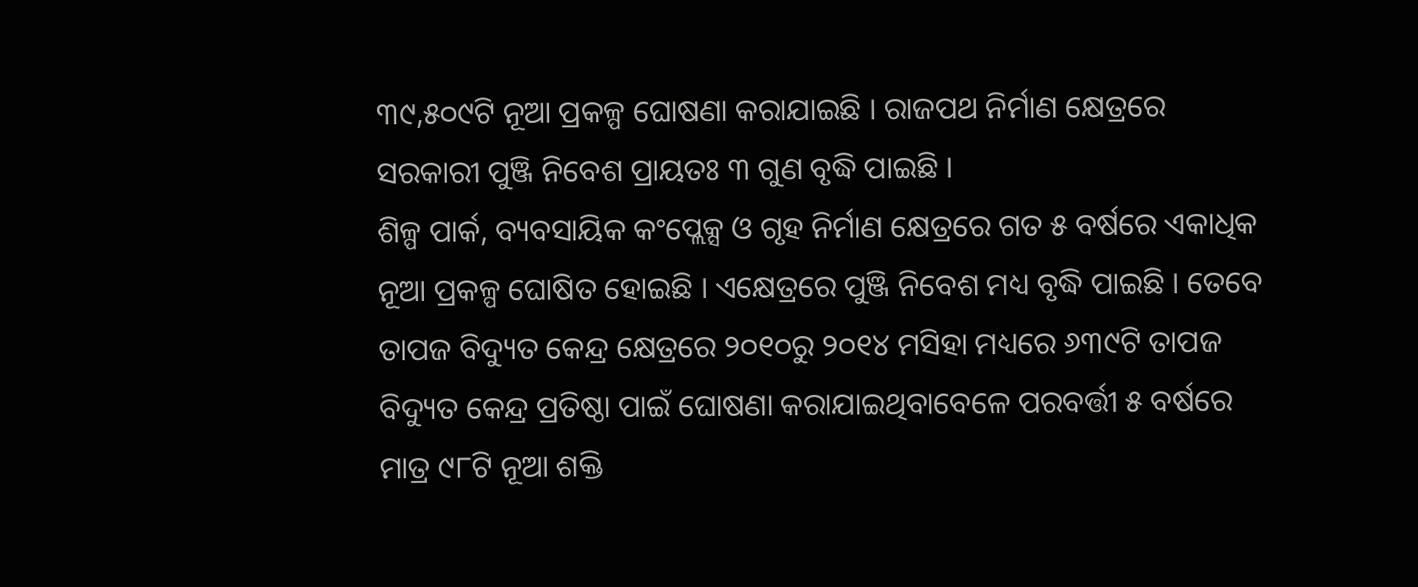୩୯,୫୦୯ଟି ନୂଆ ପ୍ରକଳ୍ପ ଘୋଷଣା କରାଯାଇଛି । ରାଜପଥ ନିର୍ମାଣ କ୍ଷେତ୍ରରେ ସରକାରୀ ପୁଞ୍ଜି ନିବେଶ ପ୍ରାୟତଃ ୩ ଗୁଣ ବୃଦ୍ଧି ପାଇଛି ।
ଶିଳ୍ପ ପାର୍କ, ବ୍ୟବସାୟିକ କଂପ୍ଲେକ୍ସ ଓ ଗୃହ ନିର୍ମାଣ କ୍ଷେତ୍ରରେ ଗତ ୫ ବର୍ଷରେ ଏକାଧିକ ନୂଆ ପ୍ରକଳ୍ପ ଘୋଷିତ ହୋଇଛି । ଏକ୍ଷେତ୍ରରେ ପୁଞ୍ଜି ନିବେଶ ମଧ୍ୟ ବୃଦ୍ଧି ପାଇଛି । ତେବେ ତାପଜ ବିଦ୍ୟୁତ କେନ୍ଦ୍ର କ୍ଷେତ୍ରରେ ୨୦୧୦ରୁ ୨୦୧୪ ମସିହା ମଧ୍ୟରେ ୬୩୯ଟି ତାପଜ ବିଦ୍ୟୁତ କେନ୍ଦ୍ର ପ୍ରତିଷ୍ଠା ପାଇଁ ଘୋଷଣା କରାଯାଇଥିବାବେଳେ ପରବର୍ତ୍ତୀ ୫ ବର୍ଷରେ ମାତ୍ର ୯୮ଟି ନୂଆ ଶକ୍ତି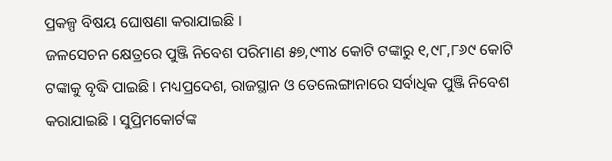ପ୍ରକଳ୍ପ ବିଷୟ ଘୋଷଣା କରାଯାଇଛି ।
ଜଳସେଚନ କ୍ଷେତ୍ରରେ ପୁଞ୍ଜି ନିବେଶ ପରିମାଣ ୫୭,୯୩୪ କୋଟି ଟଙ୍କାରୁ ୧,୯୮,୮୬୯ କୋଟି ଟଙ୍କାକୁ ବୃଦ୍ଧି ପାଇଛି । ମଧ୍ୟପ୍ରଦେଶ, ରାଜସ୍ଥାନ ଓ ତେଲେଙ୍ଗାନାରେ ସର୍ବାଧିକ ପୁଞ୍ଜି ନିବେଶ କରାଯାଇଛି । ସୁପ୍ରିମକୋର୍ଟଙ୍କ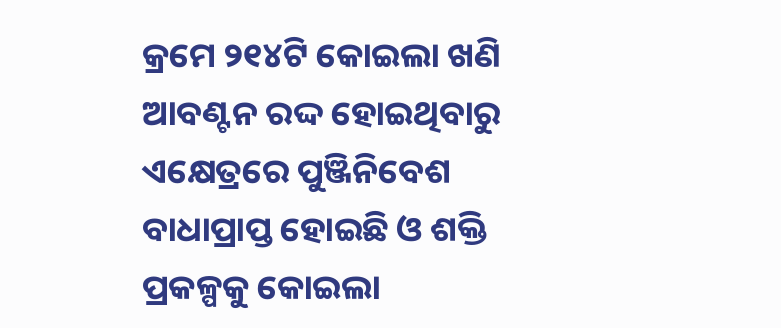କ୍ରମେ ୨୧୪ଟି କୋଇଲା ଖଣି ଆବଣ୍ଟନ ରଦ୍ଦ ହୋଇଥିବାରୁ ଏକ୍ଷେତ୍ରରେ ପୁଞ୍ଜିନିବେଶ ବାଧାପ୍ରାପ୍ତ ହୋଇଛି ଓ ଶକ୍ତି ପ୍ରକଳ୍ପକୁ କୋଇଲା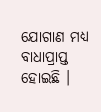ଯୋଗାଣ ମଧ୍ୟ ବାଧାପ୍ରାପ୍ତ ହୋଇଛି ।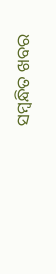ସମ୍ବନ୍ଧିତ ଖବର